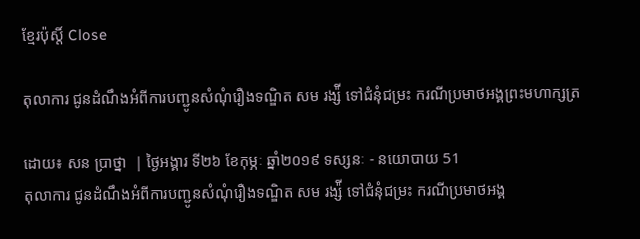ខ្មែរប៉ុស្ដិ៍ Close

តុលាការ ជូនដំណឹងអំពីការបញ្ជូនសំណុំរឿងទណ្ឌិត សម រង្ស៉ី ទៅជំនុំជម្រះ ករណីប្រមាថអង្គព្រះមហាក្សត្រ

ដោយ៖ សន ប្រាថ្នា  | ថ្ងៃអង្គារ ទី២៦ ខែកុម្ភៈ ឆ្នាំ២០១៩ ទស្សនៈ - នយោបាយ 51
តុលាការ ជូនដំណឹងអំពីការបញ្ជូនសំណុំរឿងទណ្ឌិត សម រង្ស៉ី ទៅជំនុំជម្រះ ករណីប្រមាថអង្គ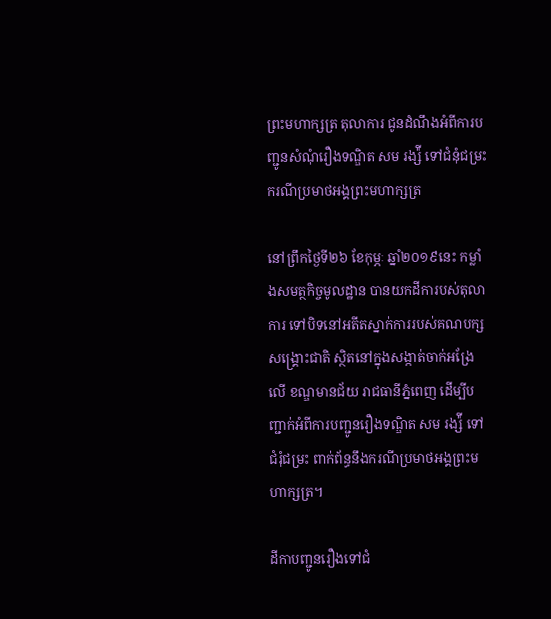ព្រះមហាក្សត្រ តុលាការ ជូនដំណឹងអំពីការបញ្ជូនសំណុំរឿងទណ្ឌិត សម រង្ស៉ី ទៅជំនុំជម្រះ ករណីប្រមាថអង្គព្រះមហាក្សត្រ

នៅព្រឹកថ្ងៃទី២៦ ខែកុម្ភៈ ឆ្នាំ២០១៩នេះ កម្លាំងសមត្ថកិច្ចមូលដ្ឋាន បានយកដីការបស់តុលាការ ទៅបិទនៅអតីតស្នាក់ការរបស់គណបក្សសង្រ្គោះជាតិ ស្ថិតនៅក្នុងសង្កាត់ចាក់អង្រែលើ ខណ្ឌមានជ័យ រាជធានីភ្នំពេញ ដើម្បីបញ្ជាក់អំពីការបញ្ជូនរឿងទណ្ឌិត សម រង្ស៉ី ទៅជំរុំជម្រះ ពាក់ព័ន្ធនឹងករណីប្រមាថអង្គព្រះមហាក្សត្រ។

ដីកាបញ្ជូនរឿងទៅជំ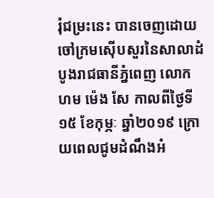រុំជម្រះនេះ បានចេញដោយ ចៅក្រមស៊ើបសួរនៃសាលាដំបូងរាជធានីភ្នំពេញ លោកហម ម៉េង សែ កាលពីថ្ងៃទី១៥ ខែកុម្ភៈ ឆ្នាំ២០១៩ ក្រោយពេលជូមដំណឹងអំ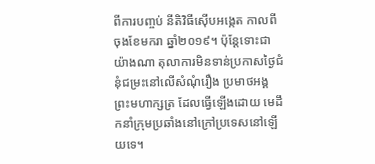ពីការបញ្ចប់ នីតិវិធីស៊ើបអង្កេត កាលពីចុងខែមករា ឆ្នាំ២០១៩។ ប៉ុន្តែទោះជាយ៉ាងណា តុលាការមិនទាន់ប្រកាសថ្ងៃជំនុំជម្រះនៅលើសំណុំរឿង ប្រមាថអង្គព្រះមហាក្សត្រ ដែលធ្វើឡើងដោយ មេដឹកនាំក្រុមប្រឆាំងនៅក្រៅប្រទេសនៅឡើយទេ។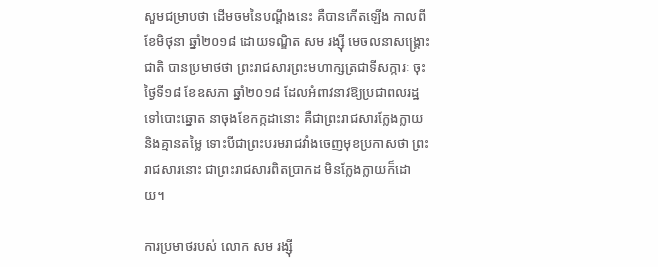សួមជម្រាបថា ដើមចមនៃបណ្តឹងនេះ គឺបានកើតឡើង កាលពីខែមិថុនា ឆ្នាំ២០១៨ ដោយទណ្ឌិត សម រង្ស៊ី មេចលនាសង្រ្គោះជាតិ បានប្រមាថថា ព្រះរាជសារព្រះមហាក្សត្រជាទីសក្ការៈ ចុះថ្ងៃទី១៨ ខែឧសភា ឆ្នាំ២០១៨ ដែលអំពាវនាវឱ្យប្រជាពលរដ្ឋទៅបោះឆ្នោត នាចុងខែកក្កដានោះ គឺជាព្រះរាជសារក្លែងក្លាយ និងគ្មានតម្លៃ ទោះបីជាព្រះបរមរាជវាំងចេញមុខប្រកាសថា ព្រះរាជសារនោះ ជាព្រះរាជសារពិតប្រាកដ មិនក្លែងក្លាយក៏ដោយ។

ការប្រមាថរបស់ លោក សម រង្ស៊ី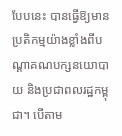បែបនេះ បានធ្វើឱ្យមានប្រតិកម្មយ៉ាងខ្លាំងពីបណ្តាគណបក្សនយោបាយ និងប្រជាពលរដ្ឋកម្ពុជា។ បើតាម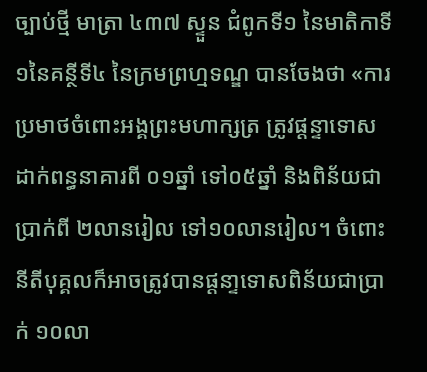ច្បាប់ថ្មី មាត្រា ៤៣៧ ស្ទួន ជំពូកទី១ នៃមាតិកាទី១នៃគន្ថីទី៤ នៃក្រមព្រហ្មទណ្ឌ បានចែងថា «ការប្រមាថចំពោះអង្គព្រះមហាក្សត្រ ត្រូវផ្តន្ទាទោសដាក់ពន្ធនាគារពី ០១ឆ្នាំ ទៅ០៥ឆ្នាំ និងពិន័យជាប្រាក់ពី ២លានរៀល ទៅ១០លានរៀល។ ចំពោះនីតីបុគ្គលក៏អាចត្រូវបានផ្តនា្ទទោសពិន័យជាប្រាក់ ១០លា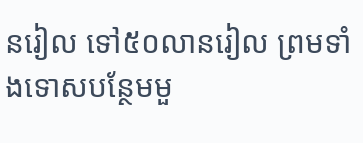នរៀល ទៅ៥០លានរៀល ព្រមទាំងទោសបន្ថែមមួ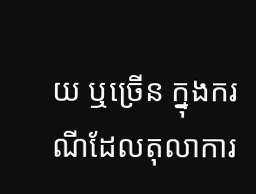យ ឬច្រើន ក្នុងករណីដែលតុលាការ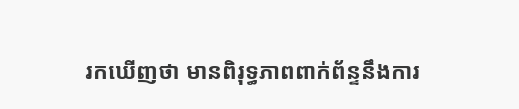រកឃើញថា មានពិរុទ្ធភាពពាក់ព័ន្ទនឹងការ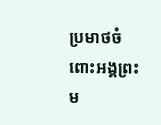ប្រមាថចំពោះអង្គព្រះម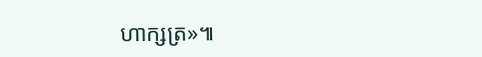ហាក្សត្រ»៕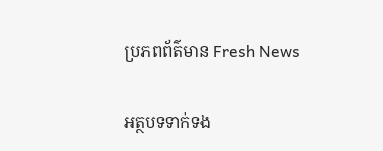ប្រភពព័ត៌មាន Fresh News

អត្ថបទទាក់ទង